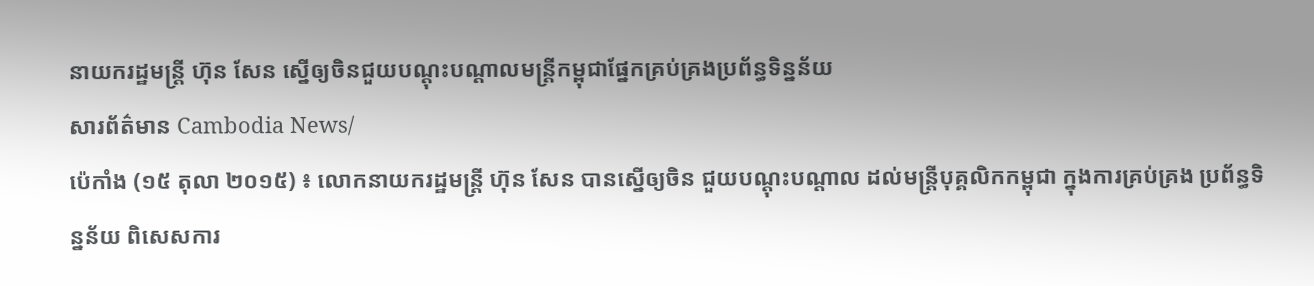នាយករដ្ឋមន្ត្រី ហ៊ុន សែន ស្នើឲ្យចិនជួយបណ្ដុះបណ្ដាលមន្ត្រីកម្ពុជាផ្នែកគ្រប់គ្រងប្រព័ន្ធទិន្នន័យ
សារព័ត៌មាន Cambodia News/
ប៉េកាំង (១៥ តុលា ២០១៥) ៖ លោកនាយករដ្ឋមន្ត្រី ហ៊ុន សែន បានស្នើឲ្យចិន ជួយបណ្តុះបណ្តាល ដល់មន្ត្រីបុគ្គលិកកម្ពុជា ក្នុងការគ្រប់គ្រង ប្រព័ន្ធទិន្នន័យ ពិសេសការ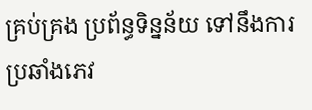គ្រប់គ្រង ប្រព័ន្ធទិន្នន័យ ទៅនឹងការប្រឆាំងភេវ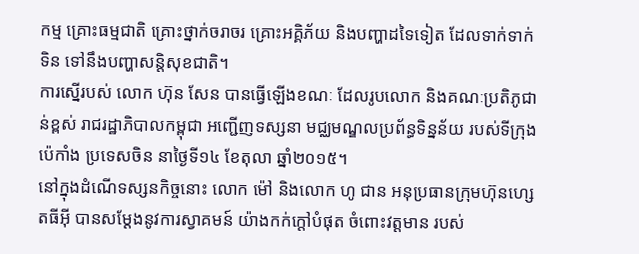កម្ម គ្រោះធម្មជាតិ គ្រោះថ្នាក់ចរាចរ គ្រោះអគ្គិភ័យ និងបញ្ហាដទៃទៀត ដែលទាក់ទាក់ទិន ទៅនឹងបញ្ហាសន្តិសុខជាតិ។
ការស្នើរបស់ លោក ហ៊ុន សែន បានធ្វើឡើងខណៈ ដែលរូបលោក និងគណៈប្រតិភូជាន់ខ្ពស់ រាជរដ្ឋាភិបាលកម្ពុជា អញ្ជើញទស្សនា មជ្ឈមណ្ឌលប្រព័ន្ធទិន្នន័យ របស់ទីក្រុងប៉េកាំង ប្រទេសចិន នាថ្ងៃទី១៤ ខែតុលា ឆ្នាំ២០១៥។
នៅក្នុងដំណើទស្សនកិច្ចនោះ លោក ម៉ៅ និងលោក ហូ ជាន អនុប្រធានក្រុមហ៊ុនហ្សេតធីអ៊ី បានសម្តែងនូវការស្វាគមន៍ យ៉ាងកក់ក្តៅបំផុត ចំពោះវត្តមាន របស់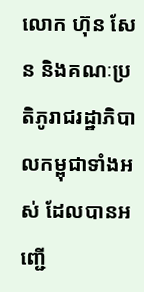លោក ហ៊ុន សែន និងគណៈប្រតិភូរាជរដ្ឋាភិបាលកម្ពុជាទាំងអស់ ដែលបានអញ្ជើ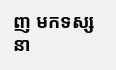ញ មកទស្សនា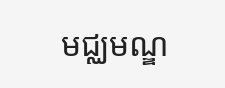មជ្ឈមណ្ឌ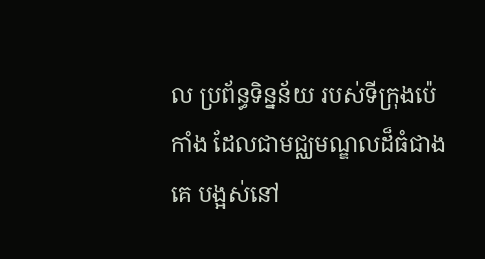ល ប្រព័ន្ធទិន្នន័យ របស់ទីក្រុងប៉េកាំង ដែលជាមជ្ឈមណ្ឌលដ៏ធំជាងគេ បង្អស់នៅ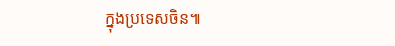ក្នុងប្រទេសចិន៕